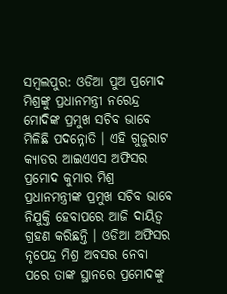ସମ୍ବଲପୁର: ଓଡିଆ ପୁଅ ପ୍ରମୋଦ ମିଶ୍ରଙ୍କୁ ପ୍ରଧାନମନ୍ତ୍ରୀ ନରେନ୍ଦ୍ର ମୋଦିଙ୍କ ପ୍ରମୁଖ ସଚିବ ଭାବେ ମିଳିଛି ପଦନ୍ନୋତି । ଏହି ଗୁଜୁରାଟ କ୍ୟାଡର ଆଇଏଏସ ଅଫିସର ପ୍ରମୋଦ କୁମାର ମିଶ୍ର ପ୍ରଧାନମନ୍ତ୍ରୀଙ୍କ ପ୍ରମୁଖ ସଚିବ ଭାବେ ନିଯୁକ୍ତି ହେବାପରେ ଆଜି ଦାୟିତ୍ବ ଗ୍ରହଣ କରିଛନ୍ତି । ଓଡିଆ ଅଫିସର ନୃପେନ୍ଦ୍ର ମିଶ୍ର ଅବସର ନେବା ପରେ ତାଙ୍କ ସ୍ଥାନରେ ପ୍ରମୋଦଙ୍କୁ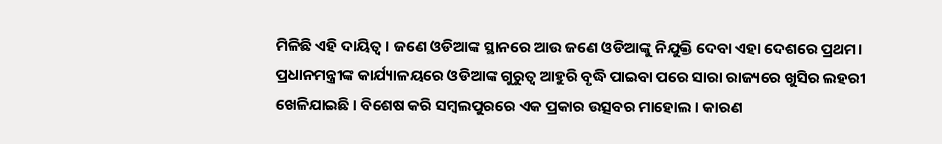ମିଳିଛି ଏହି ଦାୟିତ୍ବ । ଜଣେ ଓଡିଆଙ୍କ ସ୍ଥାନରେ ଆଉ ଜଣେ ଓଡିଆଙ୍କୁ ନିଯୁକ୍ତି ଦେବା ଏହା ଦେଶରେ ପ୍ରଥମ।
ପ୍ରଧାନମନ୍ତ୍ରୀଙ୍କ କାର୍ଯ୍ୟାଳୟରେ ଓଡିଆଙ୍କ ଗୁରୁତ୍ବ ଆହୁରି ବୃଦ୍ଧି ପାଇବା ପରେ ସାରା ରାଜ୍ୟରେ ଖୁସିର ଲହରୀ ଖେଳିଯାଇଛି । ବିଶେଷ କରି ସମ୍ବଲପୁରରେ ଏକ ପ୍ରକାର ଉତ୍ସବର ମାହୋଲ । କାରଣ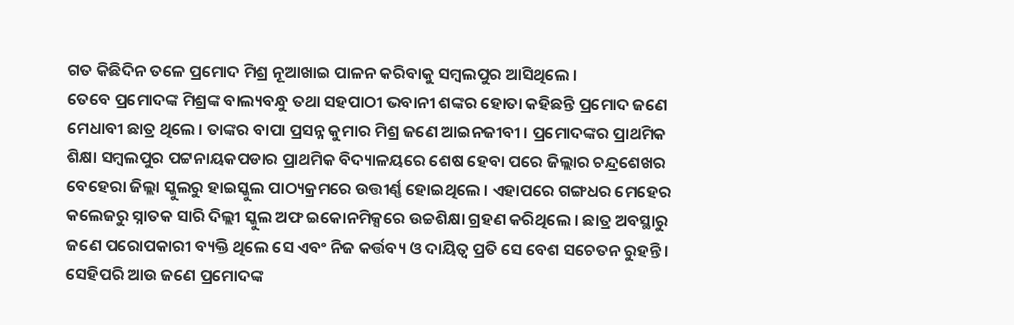ଗତ କିଛିଦିନ ତଳେ ପ୍ରମୋଦ ମିଶ୍ର ନୂଆଖାଇ ପାଳନ କରିବାକୁ ସମ୍ବଲପୁର ଆସିଥିଲେ ।
ତେବେ ପ୍ରମୋଦଙ୍କ ମିଶ୍ରଙ୍କ ବାଲ୍ୟବନ୍ଧୁ ତଥା ସହପାଠୀ ଭବାନୀ ଶଙ୍କର ହୋତା କହିଛନ୍ତି ପ୍ରମୋଦ ଜଣେ ମେଧାବୀ ଛାତ୍ର ଥିଲେ । ତାଙ୍କର ବାପା ପ୍ରସନ୍ନ କୁମାର ମିଶ୍ର ଜଣେ ଆଇନଜୀବୀ । ପ୍ରମୋଦଙ୍କର ପ୍ରାଥମିକ ଶିକ୍ଷା ସମ୍ବଲପୁର ପଟ୍ଟନାୟକପଡାର ପ୍ରାଥମିକ ବିଦ୍ୟାଳୟରେ ଶେଷ ହେବା ପରେ ଜିଲ୍ଲାର ଚନ୍ଦ୍ରଶେଖର ବେହେରା ଜିଲ୍ଲା ସ୍କୁଲରୁ ହାଇସ୍କୁଲ ପାଠ୍ୟକ୍ରମରେ ଉତ୍ତୀର୍ଣ୍ଣ ହୋଇଥିଲେ । ଏହାପରେ ଗଙ୍ଗଧର ମେହେର କଲେଜରୁ ସ୍ନାତକ ସାରି ଦିଲ୍ଲୀ ସ୍କୁଲ ଅଫ ଇକୋନମିକ୍ସରେ ଉଚ୍ଚଶିକ୍ଷା ଗ୍ରହଣ କରିଥିଲେ । ଛାତ୍ର ଅବସ୍ଥାରୁ ଜଣେ ପରୋପକାରୀ ବ୍ୟକ୍ତି ଥିଲେ ସେ ଏବଂ ନିଜ କର୍ତ୍ତବ୍ୟ ଓ ଦାୟିତ୍ବ ପ୍ରତି ସେ ବେଶ ସଚେତନ ରୁହନ୍ତି।
ସେହିପରି ଆଉ ଜଣେ ପ୍ରମୋଦଙ୍କ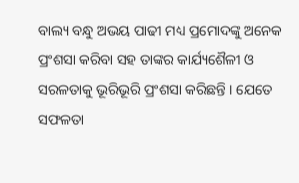ବାଲ୍ୟ ବନ୍ଧୁ ଅଭୟ ପାଢୀ ମଧ୍ୟ ପ୍ରମୋଦଙ୍କୁ ଅନେକ ପ୍ରଂଶସା କରିବା ସହ ତାଙ୍କର କାର୍ଯ୍ୟଶୈଳୀ ଓ ସରଳତାକୁ ଭୂରିଭୂରି ପ୍ରଂଶସା କରିଛନ୍ତି । ଯେତେ ସଫଳତା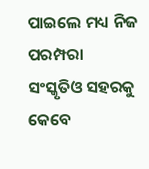ପାଇଲେ ମଧ୍ୟ ନିଜ ପରମ୍ପରା ସଂସ୍କୃତିଓ ସହରକୁ କେବେ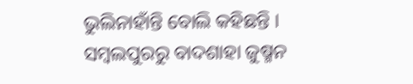ଭୁଲିନାହାଁନ୍ତି ବୋଲି କହିଛନ୍ତି ।
ସମ୍ବଲପୁରରୁ ବାଦଶାହା ଜୁଷ୍ମନ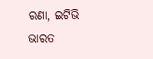ରଣା, ଇଟିଭି ଭାରତ